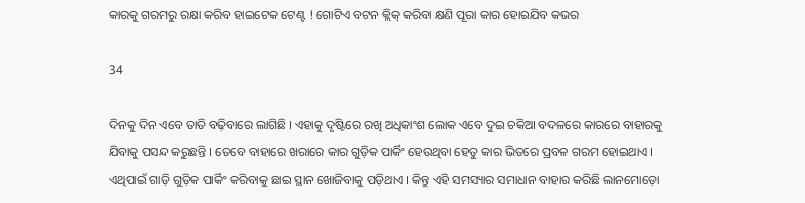କାରକୁ ଗରମରୁ ରକ୍ଷା କରିବ ହାଇଟେକ ଟେଣ୍ଟ ! ଗୋଟିଏ ବଟନ କ୍ଲିକ୍ କରିବା କ୍ଷଣି ପୂରା କାର ହୋଇଯିବ କଭର

34

ଦିନକୁ ଦିନ ଏବେ ତାତି ବଢ଼ିବାରେ ଲାଗିଛି । ଏହାକୁ ଦୃଷ୍ଟିରେ ରଖି ଅଧିକାଂଶ ଲୋକ ଏବେ ଦୁଇ ଚକିଆ ବଦଳରେ କାରରେ ବାହାରକୁ ଯିବାକୁ ପସନ୍ଦ କରୁଛନ୍ତି । ତେବେ ବାହାରେ ଖରାରେ କାର ଗୁଡ଼ିକ ପାର୍କିଂ ହେଉଥିବା ହେତୁ କାର ଭିତରେ ପ୍ରବଳ ଗରମ ହୋଇଥାଏ । ଏଥିପାଇଁ ଗାଡ଼ି ଗୁଡ଼ିକ ପାର୍କିଂ କରିବାକୁ ଛାଇ ସ୍ଥାନ ଖୋଜିବାକୁ ପଡ଼ିଥାଏ । କିନ୍ତୁ ଏହି ସମସ୍ୟାର ସମାଧାନ ବାହାର କରିଛି ଲାନମୋଡ଼ୋ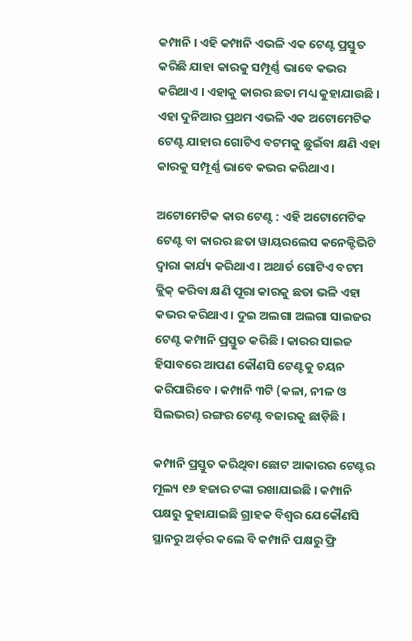କମ୍ପାନି । ଏହି କମ୍ପାନି ଏଭଳି ଏକ ଟେଣ୍ଟ ପ୍ରସ୍ତୁତ କରିଛି ଯାହା କାରକୁ ସମ୍ପୂର୍ଣ୍ଣ ଭାବେ କଭର କରିଥାଏ । ଏହାକୁ କାରର ଛତା ମଧ୍ୟ କୁହାଯାଉଛି । ଏହା ଦୁନିଆର ପ୍ରଥମ ଏଭଳି ଏକ ଅଟୋମେଟିକ ଟେଣ୍ଟ ଯାହାର ଗୋଟିଏ ବଟମକୁ ଛୁଇଁବା କ୍ଷଣି ଏହା କାରକୁ ସମ୍ପୂର୍ଣ୍ଣ ଭାବେ କଭର କରିଥାଏ ।

ଅଟୋମେଟିକ କାର ଟେଣ୍ଟ : ଏହି ଅଟୋମେଟିକ ଟେଣ୍ଟ ବା କାରର ଛତା ୱାୟରଲେସ କନେକ୍ଟିଭିଟି ଦ୍ୱାରା କାର୍ଯ୍ୟ କରିଥାଏ । ଅଥାର୍ତ ଗୋଟିଏ ବଟମ କ୍ଲିକ୍ କରିବା କ୍ଷଣି ପୂରା କାରକୁ ଛତା ଭଳି ଏହା କଭର କରିଥାଏ । ଦୁଇ ଅଲଗା ଅଲଗା ସାଇଜର ଟେଣ୍ଟ କମ୍ପାନି ପ୍ରସ୍ତୁତ କରିଛି । କାରର ସାଇଜ ହିସାବରେ ଆପଣ କୌଣସି ଟେଣ୍ଟକୁ ଚୟନ କରିପାରିବେ । କମ୍ପାନି ୩ଟି (କଳା, ନୀଳ ଓ ସିଲଭର) ରଙ୍ଗର ଟେଣ୍ଟ ବଜାରକୁ ଛାଡ଼ିଛି ।

କମ୍ପାନି ପ୍ରସ୍ତୁତ କରିଥିବା ଛୋଟ ଆକାରର ଟେଣ୍ଟର ମୂଲ୍ୟ ୧୬ ହଜାର ଟଙ୍କା ରଖାଯାଇଛି । କମ୍ପାନି ପକ୍ଷରୁ କୁହାଯାଇଛି ଗ୍ରାହକ ବିଶ୍ୱର ଯେକୌଣସି ସ୍ଥାନରୁ ଅର୍ଡ଼ର କଲେ ବି କମ୍ପାନି ପକ୍ଷରୁ ଫ୍ରି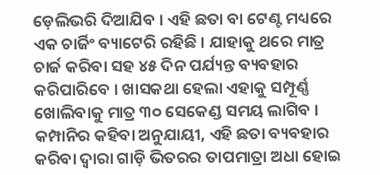ଡ଼େଲିଭରି ଦିଆଯିବ । ଏହି ଛତା ବା ଟେଣ୍ଟ ମଧ୍ୟରେ ଏକ ଚାର୍ଜିଂ ବ୍ୟାଟେରି ରହିଛି । ଯାହାକୁ ଥରେ ମାତ୍ର ଚାର୍ଜ କରିବା ସହ ୪୫ ଦିନ ପର୍ଯ୍ୟନ୍ତ ବ୍ୟବହାର କରିପାରିବେ । ଖାସକଥା ହେଲା ଏହାକୁ ସମ୍ପୂର୍ଣ୍ଣ ଖୋଲିବାକୁ ମାତ୍ର ୩୦ ସେକେଣ୍ଡ ସମୟ ଲାଗିବ । କମ୍ପାନିର କହିବା ଅନୁଯାୟୀ, ଏହି ଛତା ବ୍ୟବହାର କରିବା ଦ୍ୱାରା ଗାଡ଼ି ଭିତରର ତାପମାତ୍ରା ଅଧା ହୋଇ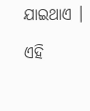ଯାଇଥାଏ ।

ଏହି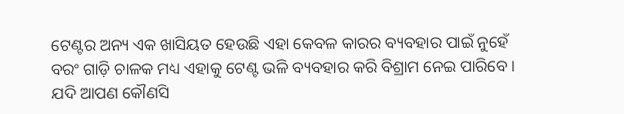ଟେଣ୍ଟର ଅନ୍ୟ ଏକ ଖାସିୟତ ହେଉଛି ଏହା କେବଳ କାରର ବ୍ୟବହାର ପାଇଁ ନୁହେଁ ବରଂ ଗାଡ଼ି ଚାଳକ ମଧ୍ୟ ଏହାକୁ ଟେଣ୍ଟ ଭଳି ବ୍ୟବହାର କରି ବିଶ୍ରାମ ନେଇ ପାରିବେ । ଯଦି ଆପଣ କୌଣସି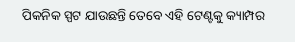ପିକନିକ ସ୍ପଟ ଯାଉଛନ୍ତି ତେବେ ଏହି ଟେଣ୍ଟକୁ କ୍ୟାମ୍ପର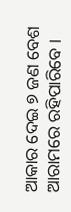ଆକାର ଦେଇ ୭ ଜଣ ବେଶ ଆରାମରେ ରହିପାରିବେ ।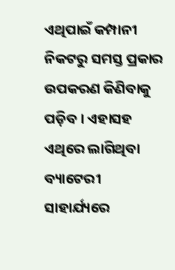ଏଥିପାଇଁ କମ୍ପାନୀ ନିକଟରୁ ସମସ୍ତ ପ୍ରକାର ଉପକରଣ କିଣିବାକୁ ପଡ଼ିବ । ଏହାସହ ଏଥିରେ ଲାଗିଥିବା ବ୍ୟାଟେରୀ ସାହାର୍ଯ୍ୟରେ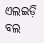ଏଲଇଡ଼ି ବଲ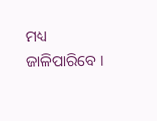ମଧ୍ୟ ଜାଳିପାରିବେ ।